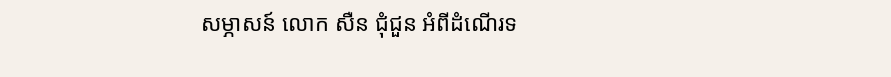សម្ភាសន៍ លោក សឺន ជុំជួន អំពីដំណើរទ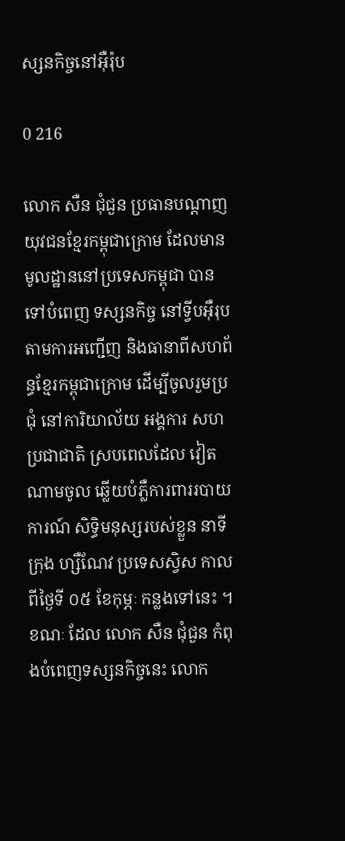ស្សនកិច្ចនៅអ៊ឺរ៉ុប

0 216

លោក សឺន ជុំជួន ប្រធានបណ្ដាញយុវជនខ្មែរកម្ពុជាក្រោម ដែលមានមូលដ្ឋាននៅប្រទេសកម្ពុជា បាន ទៅបំពេញ ទស្សនកិច្ច នៅទ្វីបអ៊ឺរុបតាមការអញ្ជើញ និងធានាពីសហព័ន្ធខ្មែរកម្ពុជាក្រោម ដើម្បីចូលរួមប្រជុំ នៅការិយាល័យ អង្គការ សហប្រជាជាតិ ស្របពេលដែល វៀតណាមចូល ឆ្លើយបំភ្លឺការពាររបាយការណ៍ សិទ្ធិមនុស្សរបស់ខ្លួន នាទីក្រុង ហ្សឺណែវ ប្រទេសស្វិស កាលពីថ្ងៃទី ០៥ ខែកុម្ភៈ កន្លងទៅនេះ ។ ខណៈ ដែល លោក សឺន ជុំជួន កំពុងបំពេញទស្សនកិច្ចនេះ លោក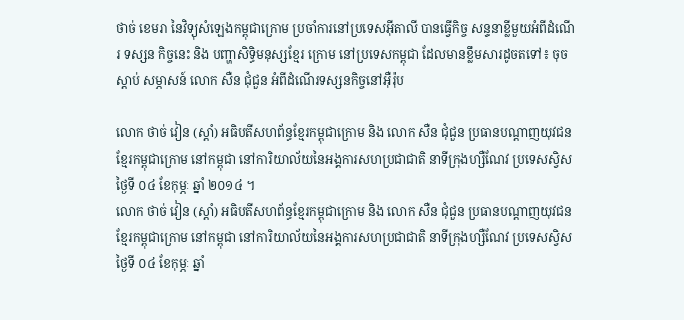ថាច់ ខេមរា នៃវិទ្យុសំឡេងកម្ពុជាក្រោម ប្រចាំការនៅប្រទេសអ៊ីតាលី បានធ្វើកិច្ច សន្ទនាខ្លីមួយអំពីដំណើរ ទស្សន កិច្ចនេះ និង បញ្ហាសិទ្ធិមនុស្សខ្មែរ ក្រោម នៅប្រទេសកម្ពុជា ដែលមានខ្លឹមសារដូចតទៅ៖ ចុចស្ដាប់ សម្ភាសន៍ លោក សឺន ជុំជួន អំពីដំណើរទស្សនកិច្ចនៅអ៊ឺរ៉ុប

លោក ថាច់ វៀន (ស្ដាំ) អធិបតីសហព័ន្ធខ្មែរកម្ពុជាក្រោម និង លោក សឺន ជុំជួន ប្រធានបណ្ដាញយុវជនខ្មែរកម្ពុជាក្រោម នៅកម្ពុជា នៅការិយាល័យនៃអង្គការសហប្រជាជាតិ នាទីក្រុងហ្សឺណែវ ប្រទេសស្វិស ថ្ងៃទី ០៤ ខែកុម្ភៈ ឆ្នាំ ២០១៤ ។
លោក ថាច់ វៀន (ស្ដាំ) អធិបតីសហព័ន្ធខ្មែរកម្ពុជាក្រោម និង លោក សឺន ជុំជួន ប្រធានបណ្ដាញយុវជនខ្មែរកម្ពុជាក្រោម នៅកម្ពុជា នៅការិយាល័យនៃអង្គការសហប្រជាជាតិ នាទីក្រុងហ្សឺណែវ ប្រទេសស្វិស ថ្ងៃទី ០៤ ខែកុម្ភៈ ឆ្នាំ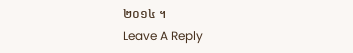២០១៤ ។
Leave A Reply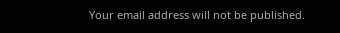Your email address will not be published.